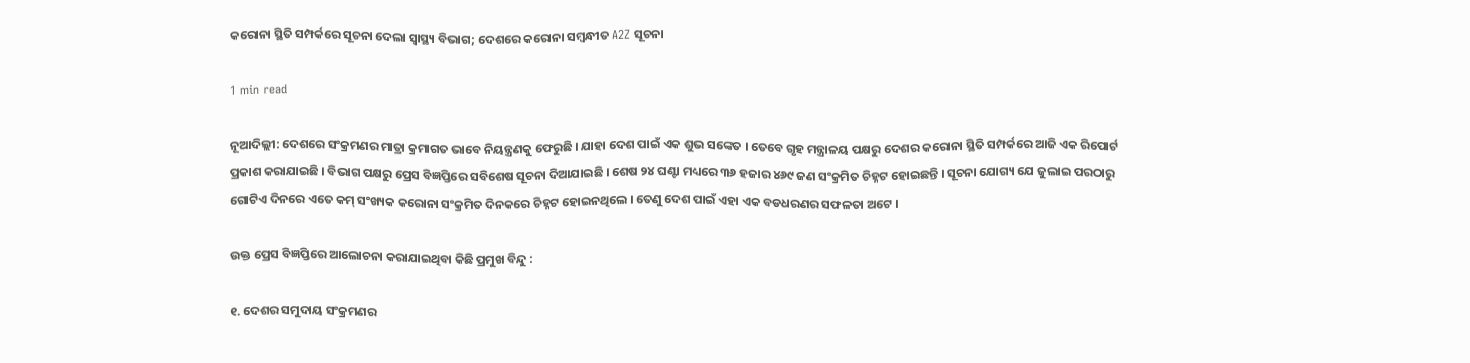କରୋନା ସ୍ଥିତି ସମ୍ପର୍କରେ ସୂଚନା ଦେଲା ସ୍ୱାସ୍ଥ୍ୟ ବିଭାଗ; ଦେଶରେ କରୋନା ସମ୍ୱନ୍ଧୀତ A2Z ସୂଚନା

1 min read

ନୂଆଦିଲ୍ଲୀ: ଦେଶରେ ସଂକ୍ରମଣର ମାତ୍ରା କ୍ରମାଗତ ଭାବେ ନିୟନ୍ତ୍ରଣକୁ ଫେରୁଛି । ଯାହା ଦେଶ ପାଇଁ ଏକ ଶୁଭ ସଙ୍କେତ । ତେବେ ଗୃହ ମନ୍ତ୍ରାଳୟ ପକ୍ଷରୁ ଦେଶର କରୋନା ସ୍ଥିତି ସମ୍ପର୍କରେ ଆଜି ଏକ ରିପୋର୍ଟ ପ୍ରକାଶ କରାଯାଇଛି । ବିଭାଗ ପକ୍ଷରୁ ପ୍ରେସ ବିଜ୍ଞପ୍ତିରେ ସବିଶେଷ ସୂଚନା ଦିଆଯାଇଛି । ଶେଷ ୨୪ ଘଣ୍ଟା ମଧ୍ୟରେ ୩୬ ହଜାର ୪୬୯ ଜଣ ସଂକ୍ରମିତ ଚିହ୍ନଟ ହୋଇଛନ୍ତି । ସୂଚନା ଯୋଗ୍ୟ ଯେ ଜୁଲାଇ ପରଠାରୁ ଗୋଟିଏ ଦିନରେ ଏତେ କମ୍ ସଂଖ୍ୟକ କରୋନା ସଂକ୍ରମିତ ଦିନକରେ ଚିହ୍ନଟ ହୋଇନଥିଲେ । ତେଣୁ ଦେଶ ପାଇଁ ଏହା ଏକ ବଡଧରଣର ସଫଳତା ଅଟେ ।

ଉକ୍ତ ପ୍ରେସ ବିଜ୍ଞପ୍ତିରେ ଆଲୋଚନା କରାଯାଇଥିବା କିଛି ପ୍ରମୁଖ ବିନ୍ଦୁ :

୧. ଦେଶର ସମୁଦାୟ ସଂକ୍ରମଣର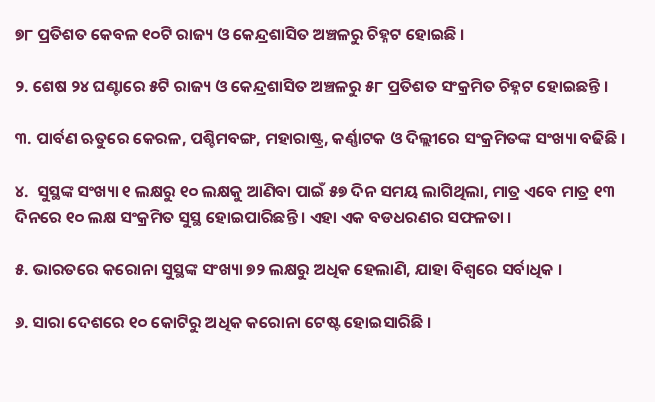୭୮ ପ୍ରତିଶତ କେବଳ ୧୦ଟି ରାଜ୍ୟ ଓ କେନ୍ଦ୍ରଶାସିତ ଅଞ୍ଚଳରୁ ଚିହ୍ନଟ ହୋଇଛି ।

୨. ଶେଷ ୨୪ ଘଣ୍ଟାରେ ୫ଟି ରାଜ୍ୟ ଓ କେନ୍ଦ୍ରଶାସିତ ଅଞ୍ଚଳରୁ ୫୮ ପ୍ରତିଶତ ସଂକ୍ରମିତ ଚିହ୍ନଟ ହୋଇଛନ୍ତି ।

୩. ପାର୍ବଣ ଋତୁରେ କେରଳ, ପଶ୍ଚିମବଙ୍ଗ, ମହାରାଷ୍ଟ୍ର, କର୍ଣ୍ଣାଟକ ଓ ଦିଲ୍ଲୀରେ ସଂକ୍ରମିତଙ୍କ ସଂଖ୍ୟା ବଢିଛି ।

୪.  ସୁସ୍ଥଙ୍କ ସଂଖ୍ୟା ୧ ଲକ୍ଷରୁ ୧୦ ଲକ୍ଷକୁ ଆଣିବା ପାଇଁ ୫୭ ଦିନ ସମୟ ଲାଗିଥିଲା, ମାତ୍ର ଏବେ ମାତ୍ର ୧୩ ଦିନରେ ୧୦ ଲକ୍ଷ ସଂକ୍ରମିତ ସୁସ୍ଥ ହୋଇପାରିଛନ୍ତି । ଏହା ଏକ ବଡଧରଣର ସଫଳତା ।

୫. ଭାରତରେ କରୋନା ସୁସ୍ଥଙ୍କ ସଂଖ୍ୟା ୭୨ ଲକ୍ଷରୁ ଅଧିକ ହେଲାଣି, ଯାହା ବିଶ୍ୱରେ ସର୍ବାଧିକ ।

୬. ସାରା ଦେଶରେ ୧୦ କୋଟିରୁ ଅଧିକ କରୋନା ଟେଷ୍ଟ ହୋଇସାରିଛି ।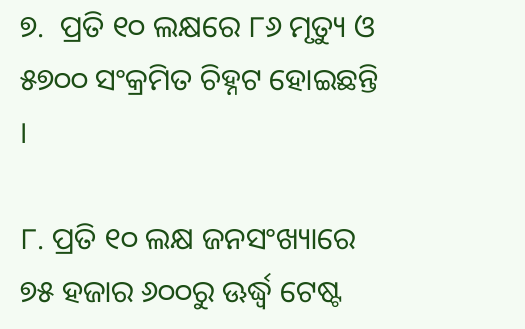୭.  ପ୍ରତି ୧୦ ଲକ୍ଷରେ ୮୬ ମୃତ୍ୟୁ ଓ ୫୭୦୦ ସଂକ୍ରମିତ ଚିହ୍ନଟ ହୋଇଛନ୍ତି ।

୮. ପ୍ରତି ୧୦ ଲକ୍ଷ ଜନସଂଖ୍ୟାରେ ୭୫ ହଜାର ୬୦୦ରୁ ଊର୍ଦ୍ଧ୍ୱ ଟେଷ୍ଟ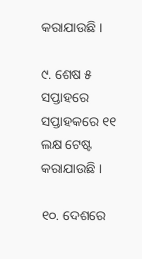କରାଯାଉଛି ।

୯. ଶେଷ ୫ ସପ୍ତାହରେ ସପ୍ତାହକରେ ୧୧ ଲକ୍ଷ ଟେଷ୍ଟ କରାଯାଉଛି ।

୧୦. ଦେଶରେ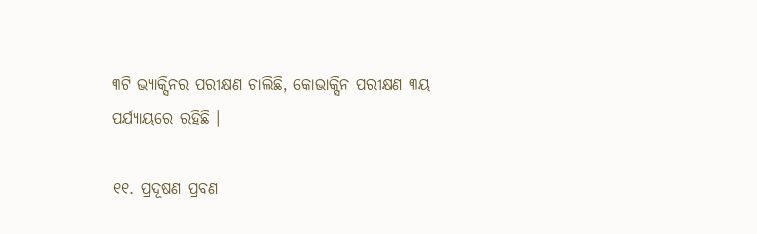୩ଟି ଭ୍ୟାକ୍ସିନର ପରୀକ୍ଷଣ ଚାଲିଛି, କୋଭାକ୍ସିନ ପରୀକ୍ଷଣ ୩ୟ ପର୍ଯ୍ୟାୟରେ ରହିଛି ।

୧୧. ପ୍ରଦୂଷଣ ପ୍ରବଣ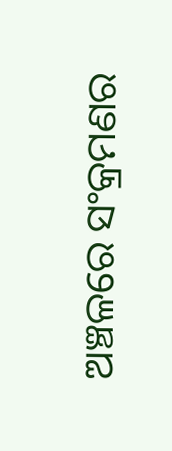ଅଞ୍ଚଳରେ ସଂକ୍ରମଣର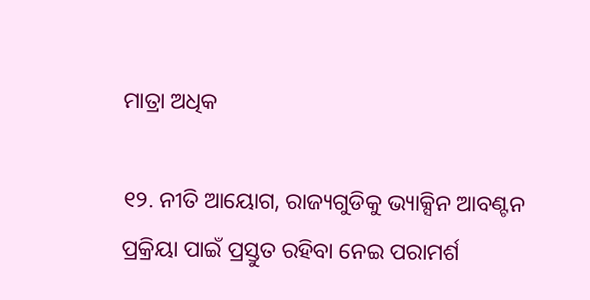ମାତ୍ରା ଅଧିକ

୧୨. ନୀତି ଆୟୋଗ, ରାଜ୍ୟଗୁଡିକୁ ଭ୍ୟାକ୍ସିନ ଆବଣ୍ଟନ ପ୍ରକ୍ରିୟା ପାଇଁ ପ୍ରସ୍ତୁତ ରହିବା ନେଇ ପରାମର୍ଶ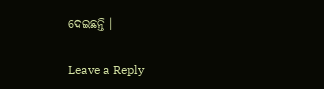ଦେଇଛନ୍ତି ।

Leave a Reply